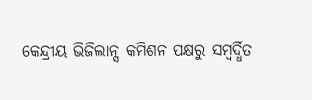କେନ୍ଦ୍ରୀୟ ଭିଜିଲାନ୍ସ କମିଶନ ପକ୍ଷରୁ ସମ୍ବର୍ଦ୍ଧିତ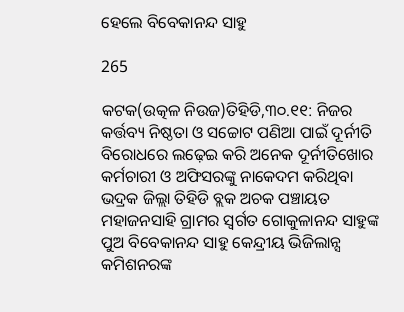ହେଲେ ବିବେକାନନ୍ଦ ସାହୁ

265

କଟକ(ଉତ୍କଳ ନିଉଜ)ତିହିଡି,୩୦.୧୧: ନିଜର କର୍ତ୍ତବ୍ୟ ନିଷ୍ଠତା ଓ ସଚ୍ଚୋଟ ପଣିଆ ପାଇଁ ଦୂର୍ନୀତି ବିରୋଧରେ ଲଢ଼େଇ କରି ଅନେକ ଦୂର୍ନୀତିଖୋର କର୍ମଚାରୀ ଓ ଅଫିସରଙ୍କୁ ନାକେଦମ କରିଥିବା ଭଦ୍ରକ ଜିଲ୍ଲା ତିହିଡି ବ୍ଲକ ଅଚକ ପଞ୍ଚାୟତ ମହାଜନସାହି ଗ୍ରାମର ସ୍ୱର୍ଗତ ଗୋକୁଳାନନ୍ଦ ସାହୁଙ୍କ ପୁଅ ବିବେକାନନ୍ଦ ସାହୁ କେନ୍ଦ୍ରୀୟ ଭିଜିଲାନ୍ସ କମିଶନରଙ୍କ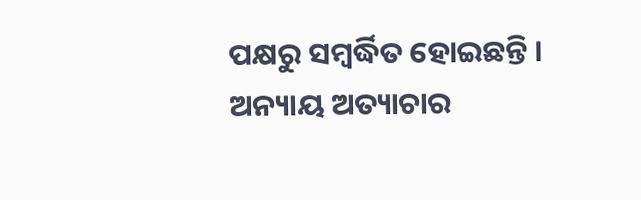ପକ୍ଷରୁ ସମ୍ବର୍ଦ୍ଧିତ ହୋଇଛନ୍ତି । ଅନ୍ୟାୟ ଅତ୍ୟାଚାର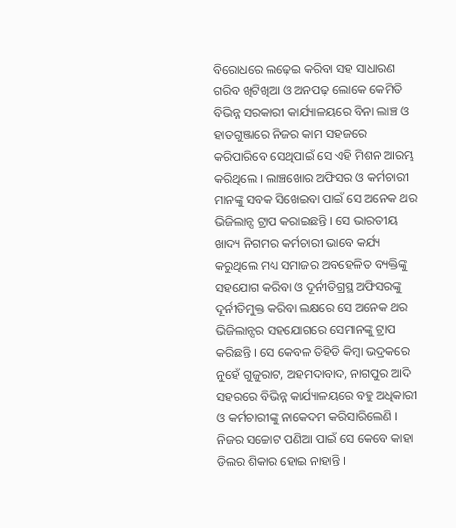ବିରୋଧରେ ଲଢ଼େଇ କରିବା ସହ ସାଧାରଣ ଗରିବ ଖିଟିଖିଆ ଓ ଅନପଢ଼ ଲୋକେ କେମିତି ବିଭିନ୍ନ ସରକାରୀ କାର୍ଯ୍ୟାଳୟରେ ବିନା ଲାଞ୍ଚ ଓ ହାତଗୁଞ୍ଜାରେ ନିଜର କାମ ସହଜରେ କରିପାରିବେ ସେଥିପାଇଁ ସେ ଏହି ମିଶନ ଆରମ୍ଭ କରିଥିଲେ । ଲାଞ୍ଚଖୋର ଅଫିସର ଓ କର୍ମଚାରୀ ମାନଙ୍କୁ ସବକ ସିଖେଇବା ପାଇଁ ସେ ଅନେକ ଥର ଭିଜିଲାନ୍ସ ଟ୍ରାପ କରାଇଛନ୍ତି । ସେ ଭାରତୀୟ ଖାଦ୍ୟ ନିଗମର କର୍ମଚାରୀ ଭାବେ କର୍ଯ୍ୟ କରୁଥିଲେ ମଧ୍ୟ ସମାଜର ଅବହେଳିତ ବ୍ୟକ୍ତିଙ୍କୁ ସହଯୋଗ କରିବା ଓ ଦୂର୍ନୀତିଗ୍ରସ୍ଥ ଅଫିସରଙ୍କୁ ଦୂର୍ନୀତିମୁକ୍ତ କରିବା ଲକ୍ଷରେ ସେ ଅନେକ ଥର ଭିଜିଲାନ୍ସର ସହଯୋଗରେ ସେମାନଙ୍କୁ ଟ୍ରାପ କରିଛନ୍ତି । ସେ କେବଳ ତିହିଡି କିମ୍ବା ଭଦ୍ରକରେ ନୁହେଁ ଗୁଜୁରାଟ, ଅହମଦାବାଦ, ନାଗପୁର ଆଦି ସହରରେ ବିଭିନ୍ନ କାର୍ଯ୍ୟାଳୟରେ ବହୁ ଅଧିକାରୀ ଓ କର୍ମଚାରୀଙ୍କୁ ନାକେଦମ କରିସାରିଲେଣି । ନିଜର ସଚ୍ଚୋଟ ପଣିଆ ପାଇଁ ସେ କେବେ କାହା ଡିଲର ଶିକାର ହୋଇ ନାହାନ୍ତି ।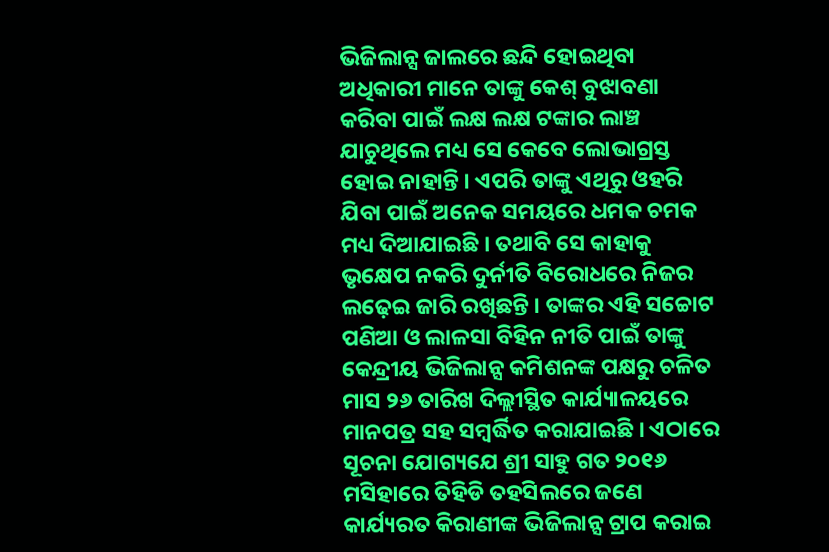ଭିଜିଲାନ୍ସ ଜାଲରେ ଛନ୍ଦି ହୋଇଥିବା ଅଧିକାରୀ ମାନେ ତାଙ୍କୁ କେଶ୍ ବୁଝାବଣା କରିବା ପାଇଁ ଲକ୍ଷ ଲକ୍ଷ ଟଙ୍କାର ଲାଞ୍ଚ ଯାଚୁଥିଲେ ମଧ୍ୟ ସେ କେବେ ଲୋଭାଗ୍ରସ୍ତ ହୋଇ ନାହାନ୍ତି । ଏପରି ତାଙ୍କୁ ଏଥିରୁ ଓହରି ଯିବା ପାଇଁ ଅନେକ ସମୟରେ ଧମକ ଚମକ ମଧ୍ୟ ଦିଆଯାଇଛି । ତଥାବି ସେ କାହାକୁ ଭୃକ୍ଷେପ ନକରି ଦୁର୍ନୀତି ବିରୋଧରେ ନିଜର ଲଢ଼େଇ ଜାରି ରଖିଛନ୍ତି । ତାଙ୍କର ଏହି ସଚ୍ଚୋଟ ପଣିଆ ଓ ଲାଳସା ବିହିନ ନୀତି ପାଇଁ ତାଙ୍କୁ କେନ୍ଦ୍ରୀୟ ଭିଜିଲାନ୍ସ କମିଶନଙ୍କ ପକ୍ଷରୁ ଚଳିତ ମାସ ୨୬ ତାରିଖ ଦିଲ୍ଲୀସ୍ଥିତ କାର୍ଯ୍ୟାଳୟରେ ମାନପତ୍ର ସହ ସମ୍ବର୍ଦ୍ଧିତ କରାଯାଇଛି । ଏଠାରେ ସୂଚନା ଯୋଗ୍ୟଯେ ଶ୍ରୀ ସାହୁ ଗତ ୨୦୧୬ ମସିହାରେ ତିହିଡି ତହସିଲରେ ଜଣେ କାର୍ଯ୍ୟରତ କିରାଣୀଙ୍କ ଭିଜିଲାନ୍ସ ଟ୍ରାପ କରାଇ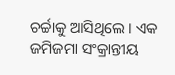ଚର୍ଚ୍ଚାକୁ ଆସିଥିଲେ । ଏକ ଜମିଜମା ସଂକ୍ରାନ୍ତୀୟ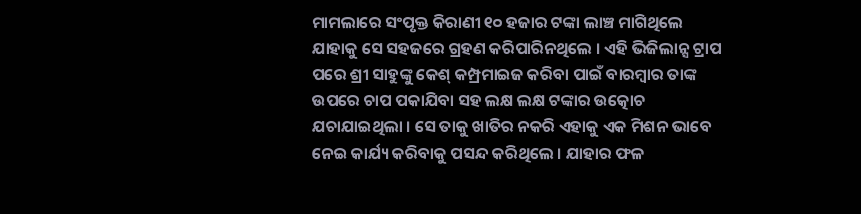ମାମଲାରେ ସଂପୃକ୍ତ କିରାଣୀ ୧୦ ହଜାର ଟଙ୍କା ଲାଞ୍ଚ ମାଗିଥିଲେ ଯାହାକୁ ସେ ସହଜରେ ଗ୍ରହଣ କରିପାରିନଥିଲେ । ଏହି ଭିଜିଲାନ୍ସ ଟ୍ରାପ ପରେ ଶ୍ରୀ ସାହୁଙ୍କୁ କେଶ୍ କମ୍ପ୍ରମାଇଜ କରିବା ପାଇଁ ବାରମ୍ବାର ତାଙ୍କ ଉପରେ ଚାପ ପକାଯିବା ସହ ଲକ୍ଷ ଲକ୍ଷ ଟଙ୍କାର ଉତ୍କୋଚ ଯଚାଯାଇଥିଲା । ସେ ତାକୁ ଖାତିର ନକରି ଏହାକୁ ଏକ ମିଶନ ଭାବେ ନେଇ କାର୍ଯ୍ୟ କରିବାକୁ ପସନ୍ଦ କରିଥିଲେ । ଯାହାର ଫଳ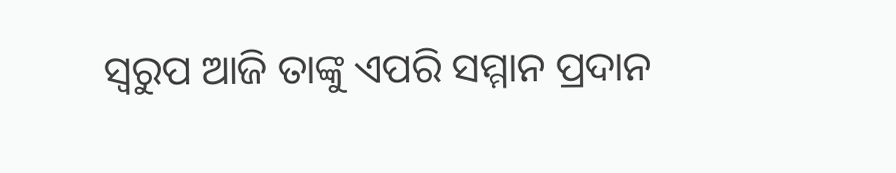ସ୍ୱରୁପ ଆଜି ତାଙ୍କୁ ଏପରି ସମ୍ମାନ ପ୍ରଦାନ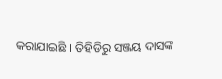କରାଯାଇଛି । ତିହିଡିରୁ ସଞ୍ଜୟ ଦାସଙ୍କ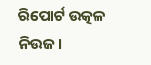ରିପୋର୍ଟ ଉତ୍କଳ ନିଉଜ।